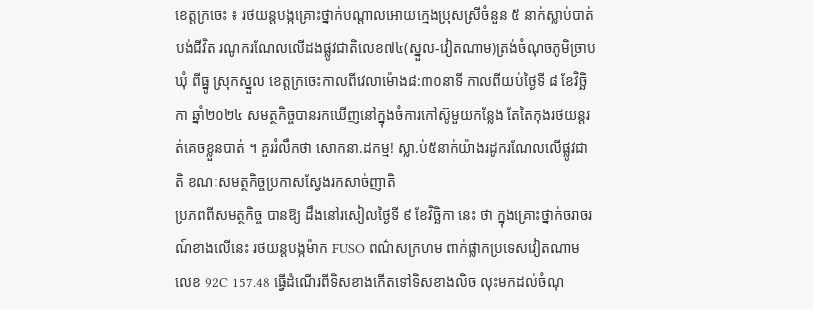ខេត្តក្រចេះ ៖ រថយន្តបង្កគ្រោះថ្នាក់បណ្តាលអោយក្មេងប្រុសស្រីចំនួន ៥ នាក់ស្លាប់បាត់បង់ជីវិត រណូករណែលលើដងផ្លូវជាតិលេខ៧៤(ស្នួល-វៀតណាម)ត្រង់ចំណុចភូមិច្រាប ឃុំ ពីធ្នូ ស្រុកស្នួល ខេត្តក្រចេះកាលពីវេលាម៉ោង៨:៣០នាទី កាលពីយប់ថ្ងៃទី ៨ ខែវិច្ឆិកា ឆ្នាំ២០២៤ សមត្ថកិច្ចបានរកឃើញនៅក្នុងចំការកៅស៊ូមួយកន្លែង តែតៃកុងរថយន្តរត់គេចខ្លួនបាត់ ។ គួររំលឹកថា សោកនា.ដកម្ម! ស្លា.ប់៥នាក់យ៉ាងរដូករណែលលើផ្លូវជាតិ ខណៈសមត្ថកិច្ចប្រកាសស្វែងរកសាច់ញាតិ
ប្រភពពីសមត្ថកិច្ច បានឱ្យ ដឹងនៅរសៀលថ្ងៃទី ៩ ខែវិច្ឆិកា នេះ ថា ក្នុងគ្រោះថ្នាក់ចរាចរណ៍ខាងលើនេះ រថយន្តបង្កម៉ាក FUSO ពណ៌សក្រហម ពាក់ផ្លាកប្រទេសវៀតណាមលេខ 92C 157.48 ធ្វើដំណើរពីទិសខាងកើតទៅទិសខាងលិច លុះមកដល់ចំណុ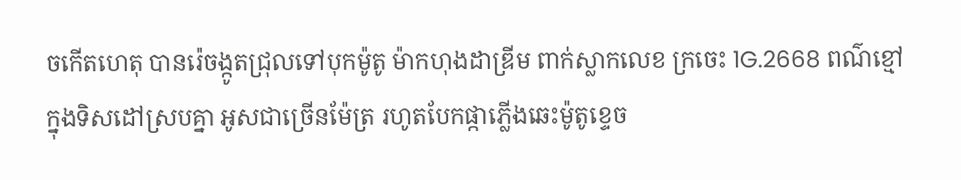ចកើតហេតុ បានរ៉េចង្កូតជ្រុលទៅបុកម៉ូតូ ម៉ាកហុងដាឌ្រីម ពាក់ស្លាកលេខ ក្រចេះ 1G.2668 ពណ៌ខ្មៅ ក្នុងទិសដៅស្របគ្នា អូសជាច្រើនម៉ែត្រ រហូតបែកផ្កាភ្លើងឆេះម៉ូតូខ្ទេច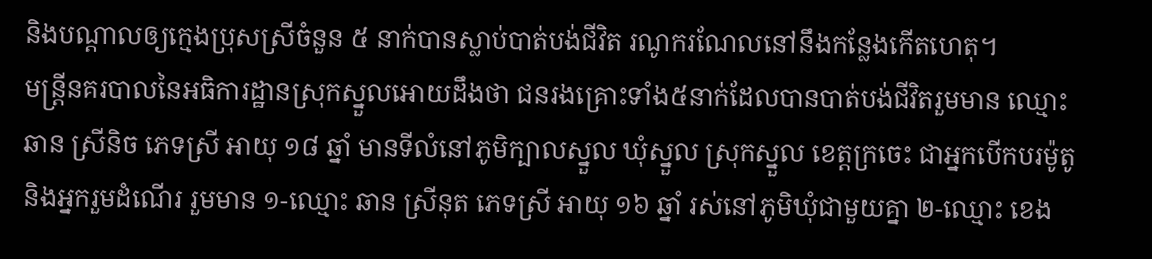និងបណ្ដាលឲ្យក្មេងប្រុសស្រីចំនួន ៥ នាក់បានស្លាប់បាត់បង់ជីវិត រណូករណែលនៅនឹងកន្លែងកើតហេតុ។
មន្ត្រីនគរបាលនៃអធិការដ្ឋានស្រុកស្នួលអោយដឹងថា ជនរងគ្រោះទាំង៥នាក់ដែលបានបាត់បង់ជីវិតរួមមាន ឈ្មោះ ឆាន ស្រីនិច ភេទស្រី អាយុ ១៨ ឆ្នាំ មានទីលំនៅភូមិក្បាលស្នួល ឃុំស្នួល ស្រុកស្នួល ខេត្តក្រចេះ ជាអ្នកបើកបរម៉ូតូ និងអ្នករួមដំណើរ រួមមាន ១-ឈ្មោះ ឆាន ស្រីនុត ភេទស្រី អាយុ ១៦ ឆ្នាំ រស់នៅភូមិឃុំជាមួយគ្នា ២-ឈ្មោះ ខេង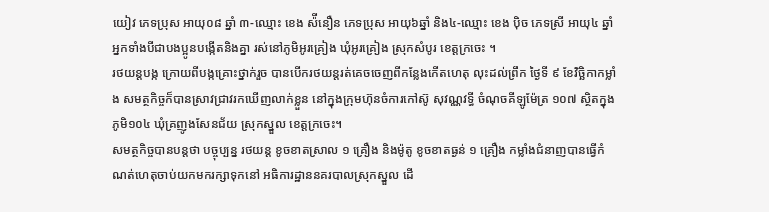យៀវ ភេទប្រុស អាយុ០៨ ឆ្នាំ ៣-ឈ្មោះ ខេង ស៉ីនឿន ភេទប្រុស អាយុ៦ឆ្នាំ និង៤-ឈ្មោះ ខេង ប៉ិច ភេទស្រី អាយុ៤ ឆ្នាំ អ្នកទាំងបីជាបងប្អូនបង្កើតនិងគ្នា រស់នៅភូមិអូរគ្រៀង ឃុំអូរគ្រៀង ស្រុកសំបូរ ខេត្តក្រចេះ ។
រថយន្តបង្ក ក្រោយពីបង្កគ្រោះថ្នាក់រួច បានបើករថយន្តរត់គេចចេញពីកន្លែងកើតហេតុ លុះដល់ព្រឹក ថ្ងៃទី ៩ ខែវិច្ឆិកាកម្លាំង សមត្ថកិច្ចក៏បានស្រាវជ្រាវរកឃើញលាក់ខ្លួន នៅក្នុងក្រុមហ៊ុនចំការកៅស៊ូ សុវណ្ណវទ្ធី ចំណុចគីឡូម៉ែត្រ ១០៧ ស្ថិតក្នុងភូមិ១០៤ ឃុំគ្រញូងសែនជ័យ ស្រុកស្នួល ខេត្តក្រចេះ។
សមត្ថកិច្ចបានបន្តថា បច្ចុប្បន្ន រថយន្ត ខូចខាតស្រាល ១ គ្រឿង និងម៉ូតូ ខូចខាតធ្ងន់ ១ គ្រឿង កម្លាំងជំនាញបានធ្វើកំណត់ហេតុចាប់យកមករក្សាទុកនៅ អធិការដ្ឋាននគរបាលស្រុកស្នួល ដើ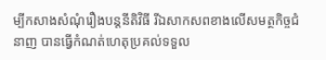ម្បីកសាងសំណុំរឿងបន្តនីតិវិធី រីឯសាកសពខាងលើសមត្ថកិច្ចជំនាញ បានធ្វើកំណត់ហេតុប្រគល់ទទួល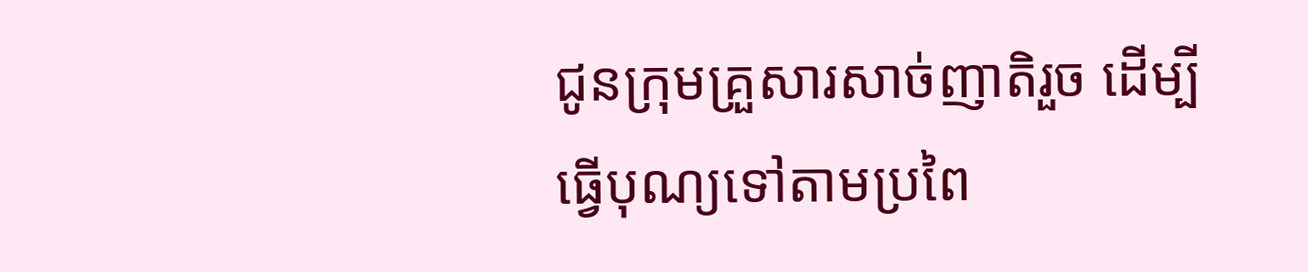ជូនក្រុមគ្រួសារសាច់ញាតិរួច ដើម្បីធ្វើបុណ្យទៅតាមប្រពៃ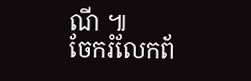ណី ៕
ចែករំលែកព័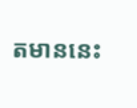តមាននេះ